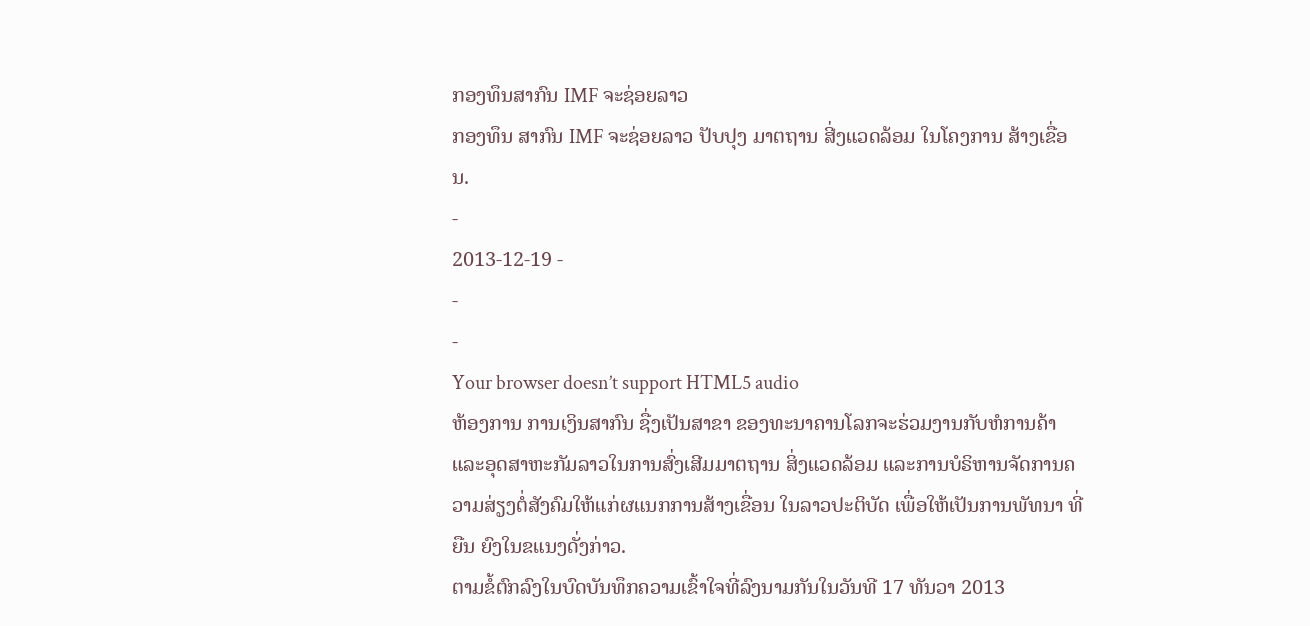ກອງທຶນສາກົນ IMF ຈະຊ່ອຍລາວ
ກອງທຶນ ສາກົນ IMF ຈະຊ່ອຍລາວ ປັບປຸງ ມາຕຖານ ສີ່ງແວດລ້ອມ ໃນໂຄງການ ສ້າງເຂື່ອນ.
-
2013-12-19 -
-
-
Your browser doesn’t support HTML5 audio
ຫ້ອງການ ການເງິນສາກົນ ຊື່ງເປັນສາຂາ ຂອງທະນາຄານໂລກຈະຮ່ວມງານກັບຫໍການຄ້າແລະອຸດສາຫະກັມລາວໃນການສົ່ງເສີມມາຕຖານ ສິ່ງແວດລ້ອມ ແລະການບໍຣິຫານຈັດການຄວາມສ່ຽງຕໍ່ສັງຄົມໃຫ້ແກ່ຜແນກການສ້າງເຂື່ອນ ໃນລາວປະຕິບັດ ເພື່ອໃຫ້ເປັນການພັທນາ ທີ່ຍືນ ຍົງໃນຂແນງດັ່ງກ່າວ.
ຕາມຂໍ້ຕົກລົງໃນບົດບັນທຶກຄວາມເຂົ້າໃຈທີ່ລົງນາມກັນໃນວັນທີ 17 ທັນວາ 2013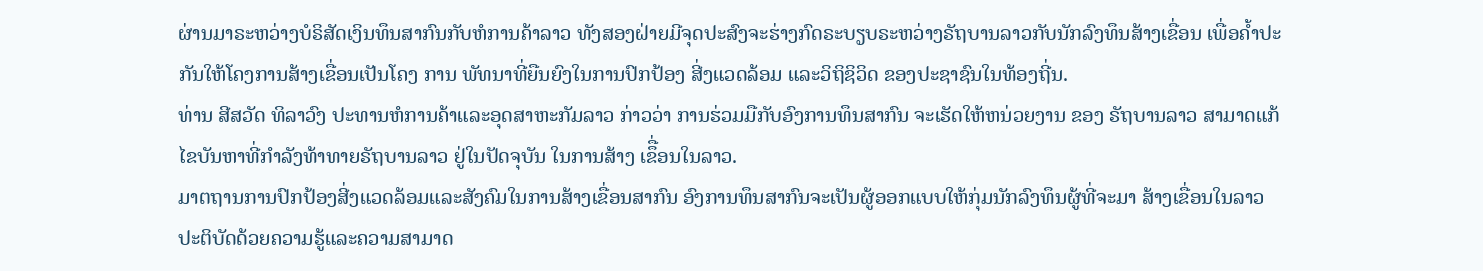ຜ່ານມາຣະຫວ່າງບໍຣິສັດເງິນທຶນສາກົນກັບຫໍການຄ້າລາວ ທັງສອງຝ່າຍມີຈຸດປະສົງຈະຮ່າງກົດຣະບຽບຣະຫວ່າງຣັຖບານລາວກັບນັກລົງທຶນສ້າງເຂື່ອນ ເພື່ອຄໍ້າປະກັນໃຫ້ໂຄງການສ້າງເຂື່ອນເປັນໂຄງ ການ ພັທນາທີ່ຍືນຍົງໃນການປົກປ້ອງ ສີ່ງແວດລ້ອມ ແລະວິຖິຊິວິດ ຂອງປະຊາຊົນໃນທ້ອງຖີ່ນ.
ທ່ານ ສີສວັດ ທິລາວົງ ປະທານຫໍການຄ້າແລະອຸດສາຫະກັມລາວ ກ່າວວ່າ ການຮ່ວມມືກັບອົງການທຶນສາກົນ ຈະເຮັດໃຫ້ຫນ່ວຍງານ ຂອງ ຣັຖບານລາວ ສາມາດແກ້ໄຂບັນຫາທີ່ກຳລັງທ້າທາຍຣັຖບານລາວ ຢູ່ໃນປັດຈຸບັນ ໃນການສ້າງ ເຂຶື່ອນໃນລາວ.
ມາຕຖານການປົກປ້ອງສີ່ງແວດລ້ອມແລະສັງຄົມໃນການສ້າງເຂື່ອນສາກົນ ອົງການທຶນສາກົນຈະເປັນຜູ້ອອກແບບໃຫ້ກຸ່ມນັກລົງທຶນຜູ້ທີ່ຈະມາ ສ້າງເຂື່ອນໃນລາວປະຕິບັດດ້ວຍຄວາມຮູ້ແລະຄວາມສາມາດ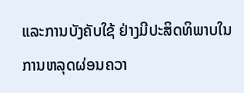ແລະການບັງຄັບໃຊ້ ຢ່າງມີປະສິດທິພາບໃນການຫລຸດຜ່ອນຄວາ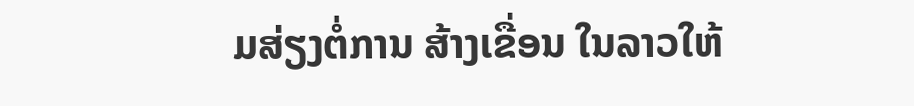ມສ່ຽງຕໍ່ການ ສ້າງເຂື່ອນ ໃນລາວໃຫ້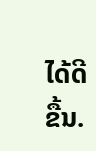ໄດ້ດີຂື້ນ.